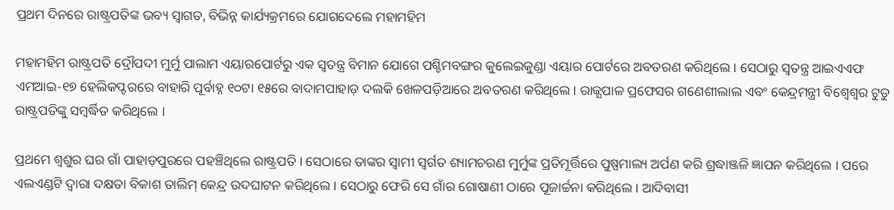ପ୍ରଥମ ଦିନରେ ରାଷ୍ଟ୍ରପତିଙ୍କ ଭବ୍ୟ ସ୍ୱାଗତ, ବିଭିନ୍ନ କାର୍ଯ୍ୟକ୍ରମରେ ଯୋଗଦେଲେ ମହାମହିମ

ମହାମହିମ ରାଷ୍ଟ୍ରପତି ଦ୍ରୌପଦୀ ମୁର୍ମୁ ପାଲାମ ଏୟାରପୋର୍ଟରୁ ଏକ ସ୍ବତନ୍ତ୍ର ବିମାନ ଯୋଗେ ପଶ୍ଚିମବଙ୍ଗର କୁଲେଇକୁଣ୍ଡା ଏୟାର ପୋର୍ଟରେ ଅବତରଣ କରିଥିଲେ । ସେଠାରୁ ସ୍ବତନ୍ତ୍ର ଆଇଏଏଫ ଏମଆଇ-୧୭ ହେଲିକପ୍ଟରରେ ବାହାରି ପୂର୍ବାହ୍ନ ୧୦ଟା ୧୫ରେ ବାଦାମପାହାଡ଼ ଦଲକି ଖେଳପଡ଼ିଆରେ ଅବତରଣ କରିଥିଲେ । ରାଜ୍ଯପାଳ ପ୍ରଫେସର ଗଣେଶୀଲାଲ ଏବଂ କେନ୍ଦ୍ରମନ୍ତ୍ରୀ ବିଶ୍ୱେଶ୍ୱର ଟୁଡୁ ରାଷ୍ଟ୍ରପତିଙ୍କୁ ସମ୍ବର୍ଦ୍ଧିତ କରିଥିଲେ ।

ପ୍ରଥମେ ଶ୍ୱଶୁର ଘର ଗାଁ ପାହାଡ଼ପୁରରେ ପହଞ୍ଚିଥିଲେ ରାଷ୍ଟ୍ରପତି । ସେଠାରେ ତାଙ୍କର ସ୍ବାମୀ ସ୍ବର୍ଗତ ଶ୍ୟାମଚରଣ ମୁର୍ମୁଙ୍କ ପ୍ରତିମୂର୍ତ୍ତିରେ ପୁଷ୍ପମାଲ୍ୟ ଅର୍ପଣ କରି ଶ୍ରଦ୍ଧାଞ୍ଜଳି ଜ୍ଞାପନ କରିଥିଲେ । ପରେ ଏଲଏଣ୍ଡଟି ଦ୍ବାରା ଦକ୍ଷତା ବିକାଶ ତାଲିମ୍ କେନ୍ଦ୍ର ଉଦଘାଟନ କରିଥିଲେ । ସେଠାରୁ ଫେରି ସେ ଗାଁର ଗୋଷାଣୀ ଠାରେ ପୂଜାର୍ଚ୍ଚନା କରିଥିଲେ । ଆଦିବାସୀ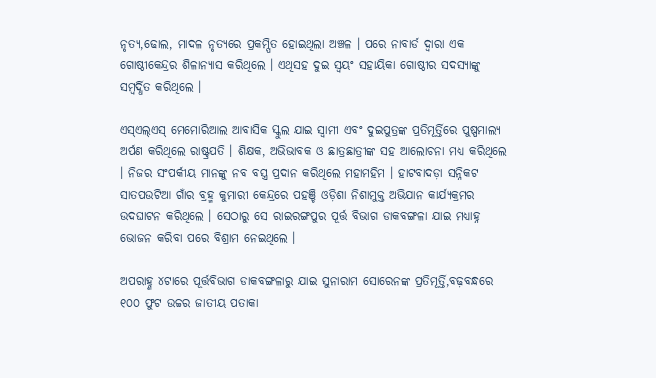ନୃତ୍ୟ,ଢୋଲ, ମାଦଳ ନୃତ୍ଯରେ ପ୍ରକମ୍ପିତ ହୋଇଥିଲା ଅଞ୍ଚଳ । ପରେ ନାବାର୍ଡ ଦ୍ୱାରା ଏକ ଗୋଷ୍ଠୀକେନ୍ଦ୍ରର ଶିଳାନ୍ୟାସ କରିଥିଲେ । ଏଥିସହ ଦୁଇ ସ୍ବୟଂ ସହାୟିକା ଗୋଷ୍ଠୀର ସଦସ୍ୟାଙ୍କୁ ସମ୍ବର୍ଦ୍ଧିତ କରିଥିଲେ ।

ଏସ୍ଏଲ୍ଏସ୍ ମେମୋରିଆଲ ଆବାସିକ ସ୍କୁଲ ଯାଇ ସ୍ବାମୀ ଏବଂ ଦୁଇପୁତ୍ରଙ୍କ ପ୍ରତିମୂର୍ତ୍ତିରେ ପୁଷ୍ପମାଲ୍ୟ ଅର୍ପଣ କରିଥିଲେ ରାଷ୍ଟ୍ରପତି । ଶିକ୍ଷକ, ଅଭିଭାବକ ଓ ଛାତ୍ରଛାତ୍ରୀଙ୍କ ସହ ଆଲୋଚନା ମଧ୍ୟ କରିଥିଲେ । ନିଜର ସଂପର୍କୀୟ ମାନଙ୍କୁ ନବ ବସ୍ତ୍ର ପ୍ରଦାନ କରିଥିଲେ ମହାମହିମ । ହାଟବାଦଡ଼ା ସନ୍ନିକଟ ସାତପଉଟିଆ ଗାଁର ବ୍ରହ୍ମ କୁମାରୀ କେନ୍ଦ୍ରରେ ପହଞ୍ଚି ଓଡ଼ିଶା ନିଶାମୁକ୍ତ ଅଭିଯାନ କାର୍ଯ୍ୟକ୍ରମର ଉଦଘାଟନ କରିଥିଲେ । ସେଠାରୁ ସେ ରାଇରଙ୍ଗପୁର ପୂର୍ତ୍ତ ବିଭାଗ ଡାକବଙ୍ଗଳା ଯାଇ ମଧ୍ୟାହ୍ନ ଭୋଜନ କରିବା ପରେ ବିଶ୍ରାମ ନେଇଥିଲେ ।

ଅପରାହ୍ଣ ୪ଟାରେ ପୂର୍ତ୍ତବିଭାଗ ଡାକବଙ୍ଗଳାରୁ ଯାଇ ସୁନାରାମ ସୋରେନଙ୍କ ପ୍ରତିମୂର୍ତ୍ତି,ବଢ଼ବନ୍ଧରେ ୧୦୦ ଫୁଟ ଉଚ୍ଚର ଜାତୀୟ ପତାକା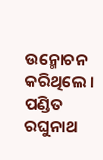ଉନ୍ମୋଚନ କରିଥିଲେ । ପଣ୍ଡିତ ରଘୁନାଥ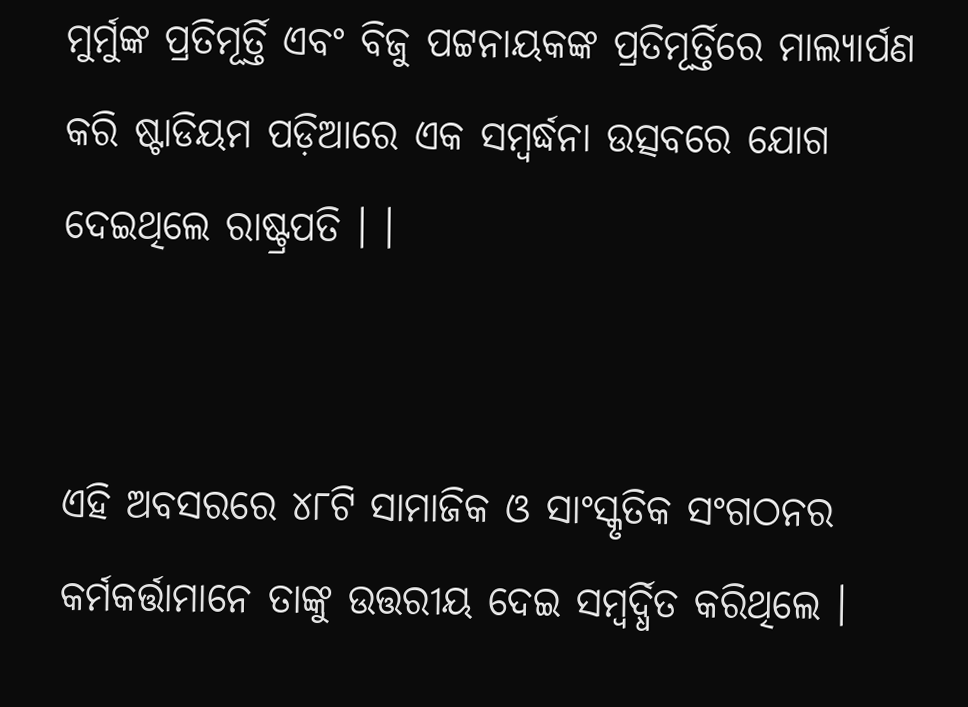ମୁର୍ମୁଙ୍କ ପ୍ରତିମୂର୍ତ୍ତି ଏବଂ ବିଜୁ ପଟ୍ଟନାୟକଙ୍କ ପ୍ରତିମୂର୍ତ୍ତିରେ ମାଲ୍ୟାର୍ପଣ କରି ଷ୍ଟାଡିୟମ ପଡ଼ିଆରେ ଏକ ସମ୍ବର୍ଦ୍ଧନା ଉତ୍ସବରେ ଯୋଗ ଦେଇଥିଲେ ରାଷ୍ଟ୍ରପତି । ।


ଏହି ଅବସରରେ ୪୮ଟି ସାମାଜିକ ଓ ସାଂସ୍କୃତିକ ସଂଗଠନର କର୍ମକର୍ତ୍ତାମାନେ ତାଙ୍କୁ ଉତ୍ତରୀୟ ଦେଇ ସମ୍ବର୍ଦ୍ଧିତ କରିଥିଲେ ।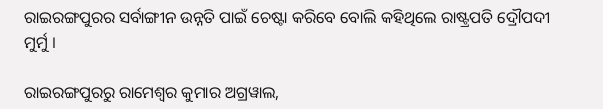ରାଇରଙ୍ଗପୁରର ସର୍ବାଙ୍ଗୀନ ଉନ୍ନତି ପାଇଁ ଚେଷ୍ଟା କରିବେ ବୋଲି କହିଥିଲେ ରାଷ୍ଟ୍ରପତି ଦ୍ରୌପଦୀ ମୁର୍ମୁ ।

ରାଇରଙ୍ଗପୁରରୁ ରାମେଶ୍ୱର କୁମାର ଅଗ୍ରୱାଲ,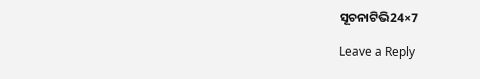ସୂଚନାଟିଭି24×7

Leave a Reply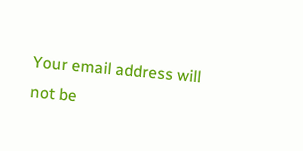Your email address will not be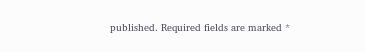published. Required fields are marked *